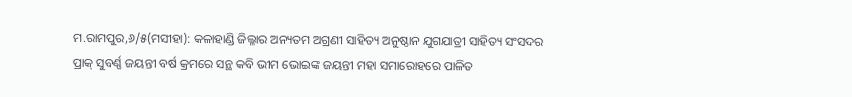ମ.ରାମପୁର,୬/୫(ମସୀହା): କଳାହାଣ୍ଡି ଜିଲ୍ଳାର ଅନ୍ୟତମ ଅଗ୍ରଣୀ ସାହିତ୍ୟ ଅନୁଷ୍ଠାନ ଯୁଗଯାତ୍ରୀ ସାହିତ୍ୟ ସଂସଦର ପ୍ରାକ୍ ସୁବର୍ଣ୍ଣ ଜୟନ୍ତୀ ବର୍ଷ କ୍ରମରେ ସନ୍ଥ କବି ଭୀମ ଭୋଇଙ୍କ ଜୟନ୍ତୀ ମହା ସମାରୋହରେ ପାଳିତ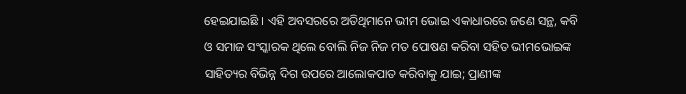ହେଇଯାଇଛି । ଏହି ଅବସରରେ ଅତିଥିମାନେ ଭୀମ ଭୋଇ ଏକାଧାରରେ ଜଣେ ସନ୍ଥ, କବି ଓ ସମାଜ ସଂସ୍କାରକ ଥିଲେ ବୋଲି ନିଜ ନିଜ ମତ ପୋଷଣ କରିବା ସହିତ ଭୀମଭୋଇଙ୍କ ସାହିତ୍ୟର ବିଭିନ୍ନ ଦିଗ ଉପରେ ଆଲୋକପାତ କରିବାକୁ ଯାଇ; ପ୍ରାଣୀଙ୍କ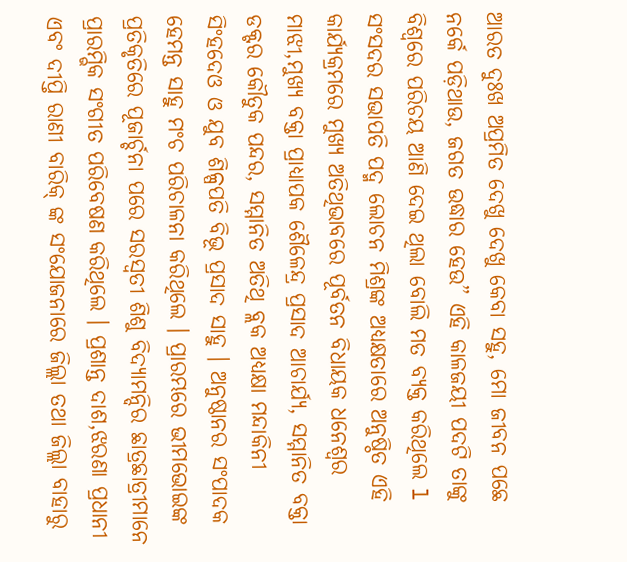ଆରତ ଦୁଃଖ ଅପ୍ରମିତ ଦେଖୁ ଦେଖୁ କେବା ସହୁ, ମୋ ଜୀବନ ପଛେ ନର୍କେ ପଡ଼ିଥାଉ, ଜଗତ ଉଦ୍ଧାର ହେଉ” ଏହି କାଳଜୟୀ ପଦଟି ତାଙ୍କୁ ବିଶ୍ୱରେ ପରିଚୟ ଆଣି ଦେଇ ଥିଲା ବୋଲି ମତ ବ୍ୟକ୍ତ କରିଥିଲେ l
ସଂସଦର ସଭାପତି ପଦ୍ମ ଲୋଚନ ମିଶ୍ରଙ୍କ ଅଧ୍ୟକ୍ଷତାରେ ଅନୁଷ୍ଠିତ ଏହି କାର୍ଯ୍ୟକ୍ରମରେ ମୁଖ୍ୟ ଅତିଥିଭାବରେ ପୂର୍ବତନ ବିଧାୟକ ଧନେଶ୍ୱର ମାଝୀ,ମୁଖ୍ୟ ବକ୍ତା ପ୍ରାଧ୍ୟାପକ ଶୈଳେନ୍ଦ୍ର ପ୍ରସାଦ ଆଚାର୍ଯ୍ୟ, ସମ୍ମାନିତ ବକ୍ତା ଡକ୍ଟର କୌତୁକ ପନ୍ଦର, ସମ୍ମାନିତ ଅତିଥି ବ୍ଲକ ଅଧ୍ୟକ୍ଷା ମନ୍ଦାକିନୀ ସିଂହଦେଓ ଓ ଯୁବ ଶିଳ୍ପପତି ବିଭୂ ପ୍ରସାଦ ସାହୁ । ଅନୁଷ୍ଠାନର ସଂପାଦକ ହେମନ୍ତ ସାହୁ ମଂଚ ପରିଚାଳନା କରିଥିଲେ । ପ୍ରାରମ୍ଭରେ ଭୀମଭୋଇଙ୍କ
ପ୍ରତିକୃତିରେ ପୂଜାର୍ଚ୍ଚନା ପରେ ସରସ୍ୱତୀ ଶିଶୁ ବିଦ୍ୟାମନ୍ଦିର ଛାତ୍ରଛାତ୍ରୀମାନେ ପ୍ରାରମ୍ଭିକ ସଂଗୀତ ପରିବେଷଣ କରିଥିଲେ । ପ୍ରଶାନ୍ତ ଦାଶ,ଝରଣା ପ୍ରଧାନୀ ଏବଂ ଦୀପ୍ତି ରାଣୀ ବାରିକ୍ ଙ୍କ ସଂଯୋଜନାରେ ଜିଲ୍ଲା ତଥା ଜିଲ୍ଲା ବାହାରୁ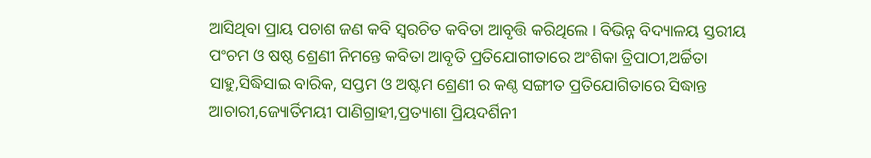ଆସିଥିବା ପ୍ରାୟ ପଚାଶ ଜଣ କବି ସ୍ୱରଚିତ କବିତା ଆବୃତ୍ତି କରିଥିଲେ । ବିଭିନ୍ନ ବିଦ୍ୟାଳୟ ସ୍ତରୀୟ ପଂଚମ ଓ ଷଷ୍ଠ ଶ୍ରେଣୀ ନିମନ୍ତେ କବିତା ଆବୃତି ପ୍ରତିଯୋଗୀତାରେ ଅଂଶିକା ତ୍ରିପାଠୀ,ଅର୍ଚ୍ଚିତା ସାହୁ,ସିଦ୍ଧିସାଇ ବାରିକ, ସପ୍ତମ ଓ ଅଷ୍ଟମ ଶ୍ରେଣୀ ର କଣ୍ଠ ସଙ୍ଗୀତ ପ୍ରତିଯୋଗିତାରେ ସିଦ୍ଧାନ୍ତ ଆଚାରୀ,ଜ୍ୟୋର୍ତିମୟୀ ପାଣିଗ୍ରାହୀ,ପ୍ରତ୍ୟାଶା ପ୍ରିୟଦର୍ଶିନୀ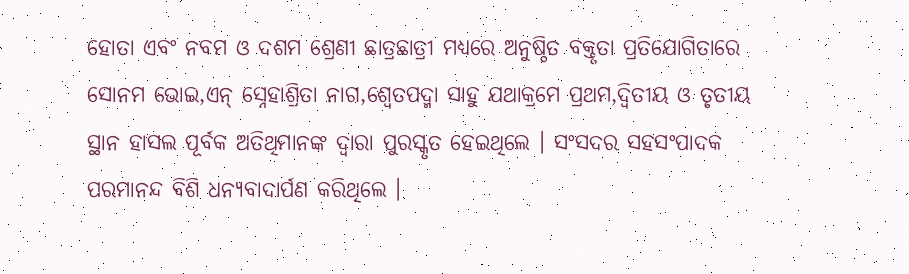ହୋତା ଏବଂ ନବମ ଓ ଦଶମ ଶ୍ରେଣୀ ଛାତ୍ରଛାତ୍ରୀ ମଧ୍ୟରେ ଅନୁଷ୍ଠିତ ବକ୍ତୃତା ପ୍ରତିଯୋଗିତାରେ ସୋନମ ଭୋଇ,ଏନ୍ ସ୍ନେହାଶ୍ରିତା ନାଗ,ଶ୍ୱେତପଦ୍ମା ସାହୁ ଯଥାକ୍ରମେ ପ୍ରଥମ,ଦ୍ୱିତୀୟ ଓ ତୃତୀୟ ସ୍ଥାନ ହାସଲ ପୂର୍ବକ ଅତିଥିମାନଙ୍କ ଦ୍ୱାରା ପୁରସ୍କୃତ ହେଇଥିଲେ । ସଂସଦର ସହସଂପାଦକ ପରମାନନ୍ଦ ବିଶି ଧନ୍ୟବାଦାର୍ପଣ କରିଥିଲେ ।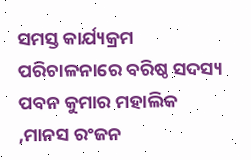ସମସ୍ତ କାର୍ଯ୍ୟକ୍ରମ ପରିଚାଳନାରେ ବରିଷ୍ଠ ସଦସ୍ୟ ପବନ କୁମାର ମହାଲିକ ,ମାନସ ରଂଜନ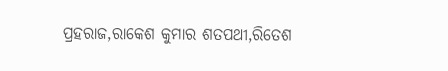ପ୍ରହରାଜ,ରାକେଶ କୁମାର ଶତପଥୀ,ରିତେଶ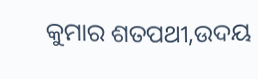କୁମାର ଶତପଥୀ,ଉଦୟ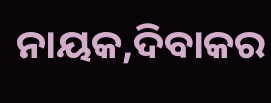ନାୟକ,ଦିବାକର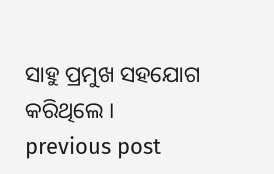ସାହୁ ପ୍ରମୁଖ ସହଯୋଗ କରିଥିଲେ ।
previous post